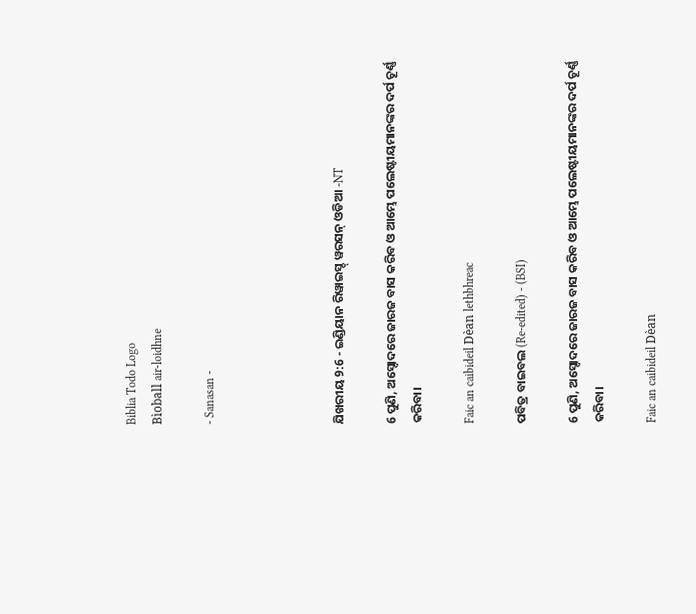Biblia Todo Logo
Bìoball air-loidhne

- Sanasan -




ଯିଖରୀୟ 9:6 - ଇଣ୍ଡିୟାନ ରିୱାଇସ୍ଡ୍ ୱରସନ୍ ଓଡିଆ -NT

6 ପୁଣି, ଅସ୍ଦୋଦରେ ଜାରଜ ବାସ କରିବ ଓ ଆମ୍ଭେ ପଲେଷ୍ଟୀୟମାନଙ୍କର ଦର୍ପ ଚୂର୍ଣ୍ଣ କରିବା।

Faic an caibideil Dèan lethbhreac

ପବିତ୍ର ବାଇବଲ (Re-edited) - (BSI)

6 ପୁଣି, ଅସ୍ଦୋଦରେ ଜାରଜ ବାସ କରିବ ଓ ଆମ୍ଭେ ପଲେଷ୍ଟୀୟମାନଙ୍କର ଦର୍ପ ଚୂର୍ଣ୍ଣ କରିବା।

Faic an caibideil Dèan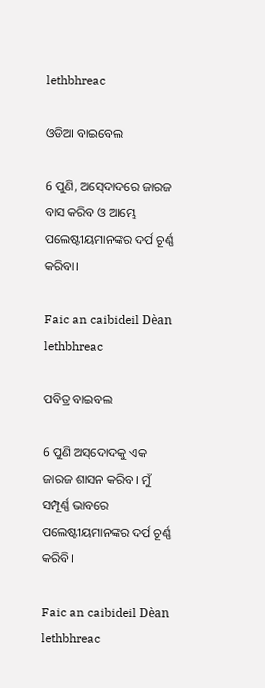lethbhreac

ଓଡିଆ ବାଇବେଲ

6 ପୁଣି, ଅସ୍‍ଦୋଦରେ ଜାରଜ ବାସ କରିବ ଓ ଆମ୍ଭେ ପଲେଷ୍ଟୀୟମାନଙ୍କର ଦର୍ପ ଚୂର୍ଣ୍ଣ କରିବା।

Faic an caibideil Dèan lethbhreac

ପବିତ୍ର ବାଇବଲ

6 ପୁଣି ଅ‌‌ସ୍‌‌ଦୋଦକୁ ଏକ ଜାରଜ ଶାସନ କରିବ। ମୁଁ ସମ୍ପୂର୍ଣ୍ଣ ଭାବରେ ପଲେଷ୍ଟୀୟମାନଙ୍କର ଦର୍ପ ଚୂର୍ଣ୍ଣ କରିବି।

Faic an caibideil Dèan lethbhreac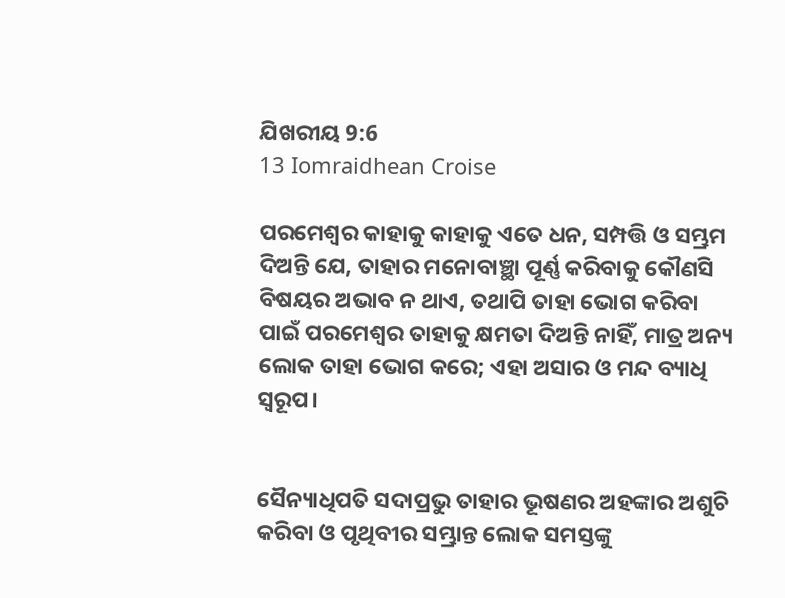ଯିଖରୀୟ 9:6
13 Iomraidhean Croise

ପରମେଶ୍ୱର କାହାକୁ କାହାକୁ ଏତେ ଧନ, ସମ୍ପତ୍ତି ଓ ସମ୍ଭ୍ରମ ଦିଅନ୍ତି ଯେ, ତାହାର ମନୋବାଞ୍ଛା ପୂର୍ଣ୍ଣ କରିବାକୁ କୌଣସି ବିଷୟର ଅଭାବ ନ ଥାଏ, ତଥାପି ତାହା ଭୋଗ କରିବା ପାଇଁ ପରମେଶ୍ୱର ତାହାକୁ କ୍ଷମତା ଦିଅନ୍ତି ନାହିଁ, ମାତ୍ର ଅନ୍ୟ ଲୋକ ତାହା ଭୋଗ କରେ; ଏହା ଅସାର ଓ ମନ୍ଦ ବ୍ୟାଧି ସ୍ୱରୂପ।


ସୈନ୍ୟାଧିପତି ସଦାପ୍ରଭୁ ତାହାର ଭୂଷଣର ଅହଙ୍କାର ଅଶୁଚି କରିବା ଓ ପୃଥିବୀର ସମ୍ଭ୍ରାନ୍ତ ଲୋକ ସମସ୍ତଙ୍କୁ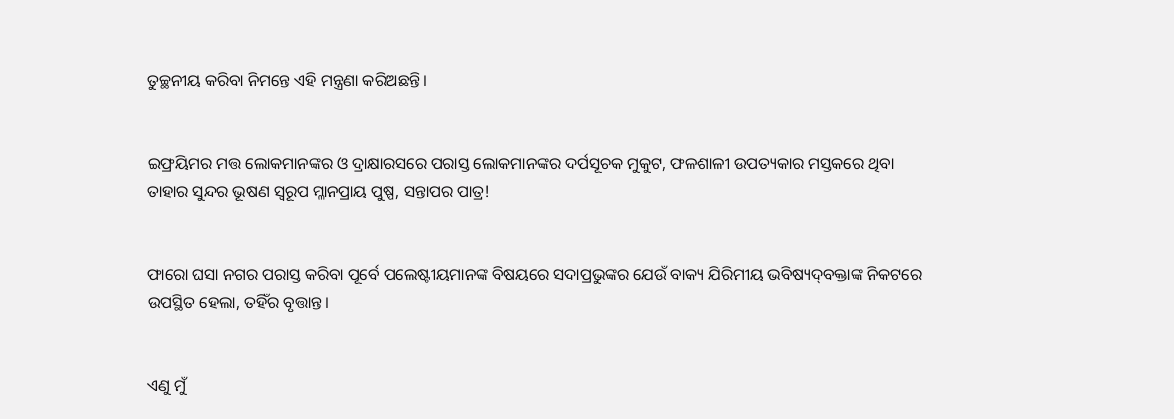ତୁଚ୍ଛନୀୟ କରିବା ନିମନ୍ତେ ଏହି ମନ୍ତ୍ରଣା କରିଅଛନ୍ତି।


ଇଫ୍ରୟିମର ମତ୍ତ ଲୋକମାନଙ୍କର ଓ ଦ୍ରାକ୍ଷାରସରେ ପରାସ୍ତ ଲୋକମାନଙ୍କର ଦର୍ପସୂଚକ ମୁକୁଟ, ଫଳଶାଳୀ ଉପତ୍ୟକାର ମସ୍ତକରେ ଥିବା ତାହାର ସୁନ୍ଦର ଭୂଷଣ ସ୍ୱରୂପ ମ୍ଳାନପ୍ରାୟ ପୁଷ୍ପ, ସନ୍ତାପର ପାତ୍ର!


ଫାରୋ ଘସା ନଗର ପରାସ୍ତ କରିବା ପୂର୍ବେ ପଲେଷ୍ଟୀୟମାନଙ୍କ ବିଷୟରେ ସଦାପ୍ରଭୁଙ୍କର ଯେଉଁ ବାକ୍ୟ ଯିରିମୀୟ ଭବିଷ୍ୟଦ୍‍ବକ୍ତାଙ୍କ ନିକଟରେ ଉପସ୍ଥିତ ହେଲା, ତହିଁର ବୃତ୍ତାନ୍ତ।


ଏଣୁ ମୁଁ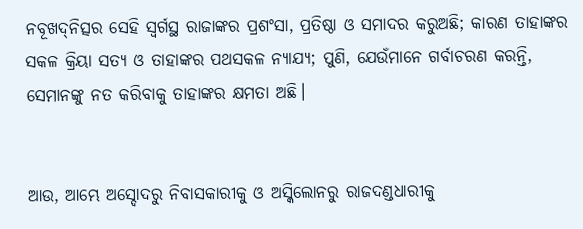ନବୂଖଦ୍‍ନିତ୍ସର ସେହି ସ୍ୱର୍ଗସ୍ଥ ରାଜାଙ୍କର ପ୍ରଶଂସା, ପ୍ରତିଷ୍ଠା ଓ ସମାଦର କରୁଅଛି; କାରଣ ତାହାଙ୍କର ସକଳ କ୍ରିୟା ସତ୍ୟ ଓ ତାହାଙ୍କର ପଥସକଳ ନ୍ୟାଯ୍ୟ; ପୁଣି, ଯେଉଁମାନେ ଗର୍ବାଚରଣ କରନ୍ତି, ସେମାନଙ୍କୁ ନତ କରିବାକୁ ତାହାଙ୍କର କ୍ଷମତା ଅଛି।


ଆଉ, ଆମ୍ଭେ ଅସ୍ଦୋଦରୁ ନିବାସକାରୀକୁ ଓ ଅସ୍କିଲୋନରୁ ରାଜଦଣ୍ଡଧାରୀକୁ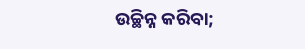ଉଚ୍ଛିନ୍ନ କରିବା;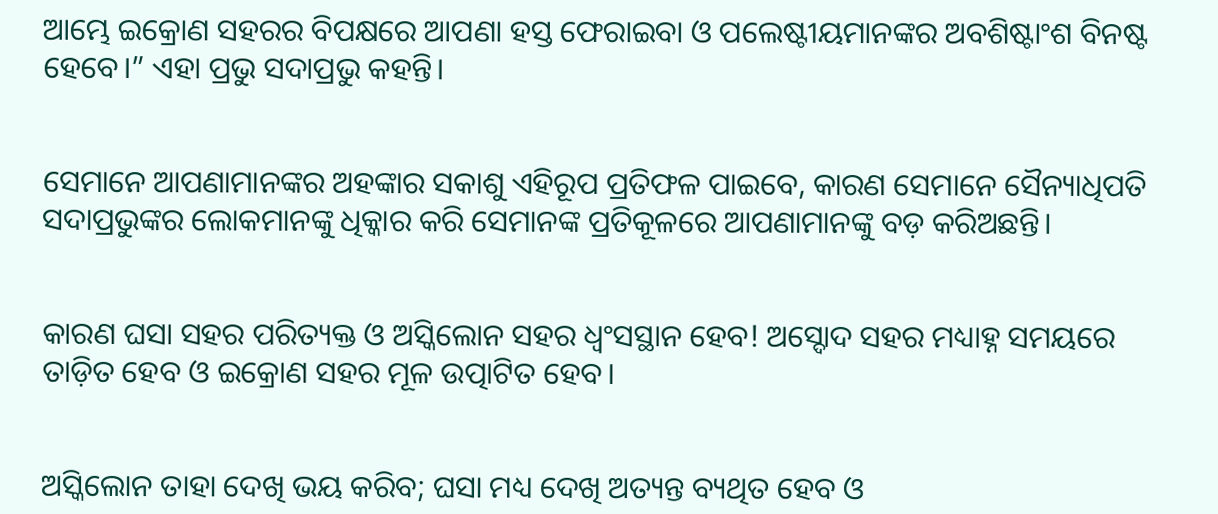ଆମ୍ଭେ ଇକ୍ରୋଣ ସହରର ବିପକ୍ଷରେ ଆପଣା ହସ୍ତ ଫେରାଇବା ଓ ପଲେଷ୍ଟୀୟମାନଙ୍କର ଅବଶିଷ୍ଟାଂଶ ବିନଷ୍ଟ ହେବେ।” ଏହା ପ୍ରଭୁ ସଦାପ୍ରଭୁ କହନ୍ତି।


ସେମାନେ ଆପଣାମାନଙ୍କର ଅହଙ୍କାର ସକାଶୁ ଏହିରୂପ ପ୍ରତିଫଳ ପାଇବେ, କାରଣ ସେମାନେ ସୈନ୍ୟାଧିପତି ସଦାପ୍ରଭୁଙ୍କର ଲୋକମାନଙ୍କୁ ଧିକ୍କାର କରି ସେମାନଙ୍କ ପ୍ରତିକୂଳରେ ଆପଣାମାନଙ୍କୁ ବଡ଼ କରିଅଛନ୍ତି।


କାରଣ ଘସା ସହର ପରିତ୍ୟକ୍ତ ଓ ଅସ୍କିଲୋନ ସହର ଧ୍ୱଂସସ୍ଥାନ ହେବ! ଅସ୍ଦୋଦ ସହର ମଧ୍ୟାହ୍ନ ସମୟରେ ତାଡ଼ିତ ହେବ ଓ ଇକ୍ରୋଣ ସହର ମୂଳ ଉତ୍ପାଟିତ ହେବ।


ଅସ୍କିଲୋନ ତାହା ଦେଖି ଭୟ କରିବ; ଘସା ମଧ୍ୟ ଦେଖି ଅତ୍ୟନ୍ତ ବ୍ୟଥିତ ହେବ ଓ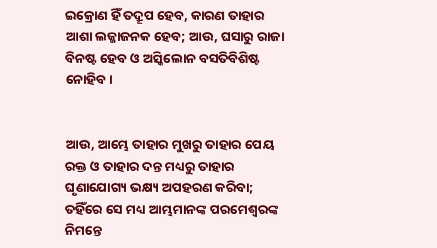ଇକ୍ରୋଣ ହିଁ ତଦ୍ରୂପ ହେବ, କାରଣ ତାହାର ଆଶା ଲଜ୍ଜାଜନକ ହେବ; ଆଉ, ଘସାରୁ ରାଜା ବିନଷ୍ଟ ହେବ ଓ ଅସ୍କିଲୋନ ବସତିବିଶିଷ୍ଟ ନୋହିବ।


ଆଉ, ଆମ୍ଭେ ତାହାର ମୁଖରୁ ତାହାର ପେୟ ରକ୍ତ ଓ ତାହାର ଦନ୍ତ ମଧ୍ୟରୁ ତାହାର ଘୃଣାଯୋଗ୍ୟ ଭକ୍ଷ୍ୟ ଅପହରଣ କରିବା; ତହିଁରେ ସେ ମଧ୍ୟ ଆମ୍ଭମାନଙ୍କ ପରମେଶ୍ୱରଙ୍କ ନିମନ୍ତେ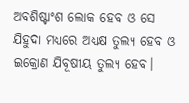ଅବଶିଷ୍ଟାଂଶ ଲୋକ ହେବ ଓ ସେ ଯିହୁଦା ମଧ୍ୟରେ ଅଧ୍ୟକ୍ଷ ତୁଲ୍ୟ ହେବ ଓ ଇକ୍ରୋଣ ଯିବୂଷୀୟ ତୁଲ୍ୟ ହେବ।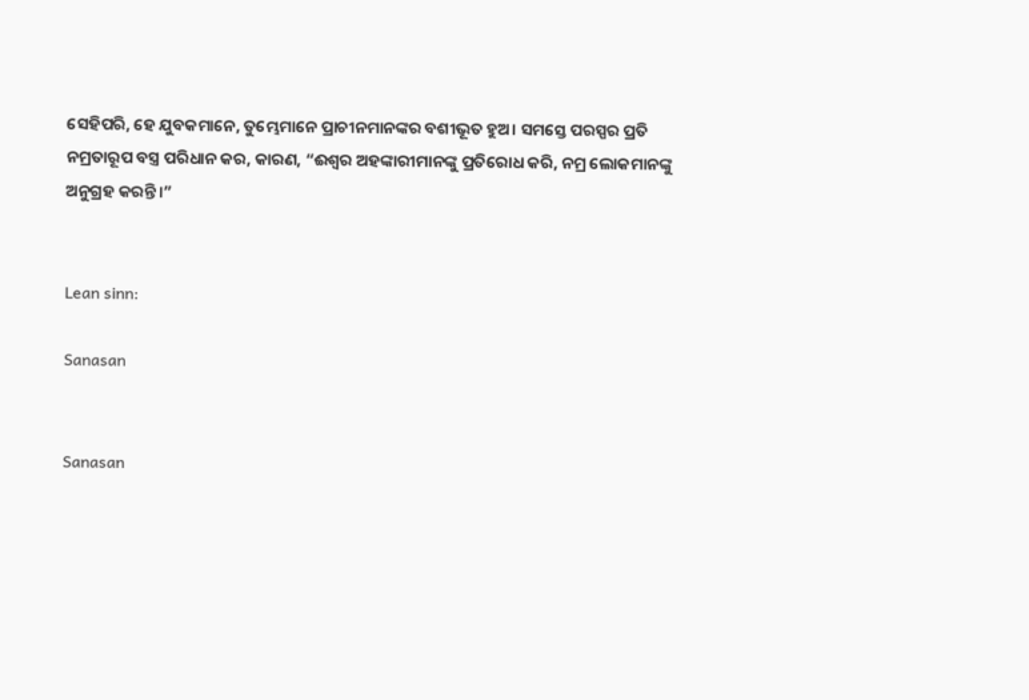ସେହିପରି, ହେ ଯୁବକମାନେ, ତୁମ୍ଭେମାନେ ପ୍ରାଚୀନମାନଙ୍କର ବଶୀଭୂତ ହୁଅ। ସମସ୍ତେ ପରସ୍ପର ପ୍ରତି ନମ୍ରତାରୂପ ବସ୍ତ୍ର ପରିଧାନ କର, କାରଣ, “ଈଶ୍ବର ଅହଙ୍କାରୀମାନଙ୍କୁ ପ୍ରତିରୋଧ କରି, ନମ୍ର ଲୋକମାନଙ୍କୁ ଅନୁଗ୍ରହ କରନ୍ତି।”


Lean sinn:

Sanasan


Sanasan